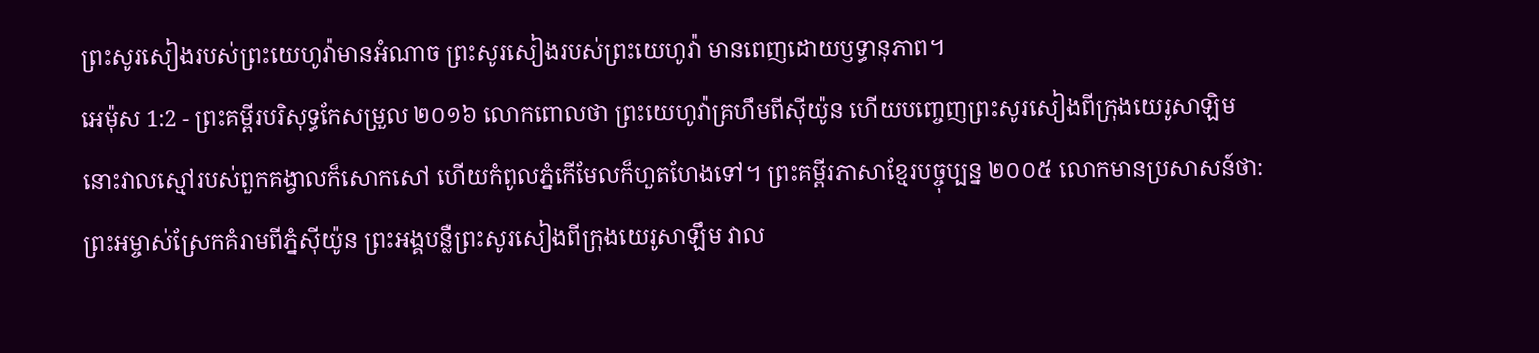ព្រះសូរសៀងរបស់ព្រះយេហូវ៉ាមានអំណាច ព្រះសូរសៀងរបស់ព្រះយេហូវ៉ា មានពេញដោយឫទ្ធានុភាព។
អេម៉ុស 1:2 - ព្រះគម្ពីរបរិសុទ្ធកែសម្រួល ២០១៦ លោកពោលថា ព្រះយេហូវ៉ាគ្រហឹមពីស៊ីយ៉ូន ហើយបញ្ចេញព្រះសូរសៀងពីក្រុងយេរូសាឡិម នោះវាលស្មៅរបស់ពួកគង្វាលក៏សោកសៅ ហើយកំពូលភ្នំកើមែលក៏ហួតហែងទៅ។ ព្រះគម្ពីរភាសាខ្មែរបច្ចុប្បន្ន ២០០៥ លោកមានប្រសាសន៍ថា: ព្រះអម្ចាស់ស្រែកគំរាមពីភ្នំស៊ីយ៉ូន ព្រះអង្គបន្លឺព្រះសូរសៀងពីក្រុងយេរូសាឡឹម វាល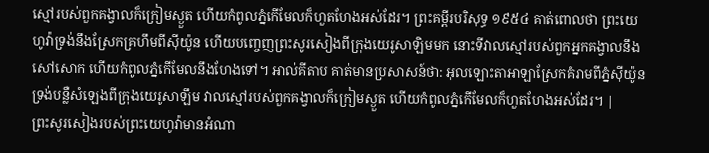ស្មៅរបស់ពួកគង្វាលក៏ក្រៀមស្ងួត ហើយកំពូលភ្នំកើមែលក៏ហួតហែងអស់ដែរ។ ព្រះគម្ពីរបរិសុទ្ធ ១៩៥៤ គាត់ពោលថា ព្រះយេហូវ៉ាទ្រង់នឹងស្រែកគ្រហឹមពីស៊ីយ៉ូន ហើយបញ្ចេញព្រះសូរសៀងពីក្រុងយេរូសាឡិមមក នោះទីវាលស្មៅរបស់ពួកអ្នកគង្វាលនឹងសៅសោក ហើយកំពូលភ្នំកើមែលនឹងហែងទៅ។ អាល់គីតាប គាត់មានប្រសាសន៍ថា: អុលឡោះតាអាឡាស្រែកគំរាមពីភ្នំស៊ីយ៉ូន ទ្រង់បន្លឺសំឡេងពីក្រុងយេរូសាឡឹម វាលស្មៅរបស់ពួកគង្វាលក៏ក្រៀមស្ងួត ហើយកំពូលភ្នំកើមែលក៏ហួតហែងអស់ដែរ។ |
ព្រះសូរសៀងរបស់ព្រះយេហូវ៉ាមានអំណា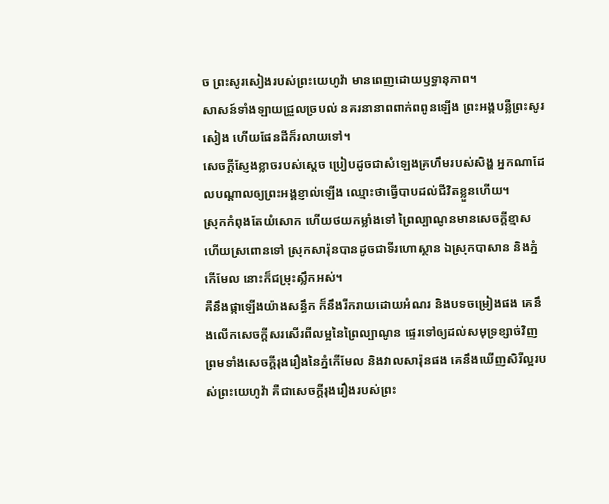ច ព្រះសូរសៀងរបស់ព្រះយេហូវ៉ា មានពេញដោយឫទ្ធានុភាព។
សាសន៍ទាំងឡាយជ្រួលច្របល់ នគរនានាពពាក់ពពូនឡើង ព្រះអង្គបន្លឺព្រះសូរសៀង ហើយផែនដីក៏រលាយទៅ។
សេចក្ដីស្ញែងខ្លាចរបស់ស្តេច ប្រៀបដូចជាសំឡេងគ្រហឹមរបស់សិង្ហ អ្នកណាដែលបណ្ដាលឲ្យព្រះអង្គខ្ញាល់ឡើង ឈ្មោះថាធ្វើបាបដល់ជីវិតខ្លួនហើយ។
ស្រុកកំពុងតែយំសោក ហើយថយកម្លាំងទៅ ព្រៃល្បាណូនមានសេចក្ដីខ្មាស ហើយស្រពោនទៅ ស្រុកសារ៉ុនបានដូចជាទីរហោស្ថាន ឯស្រុកបាសាន និងភ្នំកើមែល នោះក៏ជម្រុះស្លឹកអស់។
គឺនឹងផ្កាឡើងយ៉ាងសន្ធឹក ក៏នឹងរីករាយដោយអំណរ និងបទចម្រៀងផង គេនឹងលើកសេចក្ដីសរសើរពីលម្អនៃព្រៃល្បាណូន ផ្ទេរទៅឲ្យដល់សមុទ្រខ្សាច់វិញ ព្រមទាំងសេចក្ដីរុងរឿងនៃភ្នំកើមែល និងវាលសារ៉ុនផង គេនឹងឃើញសិរីល្អរបស់ព្រះយេហូវ៉ា គឺជាសេចក្ដីរុងរឿងរបស់ព្រះ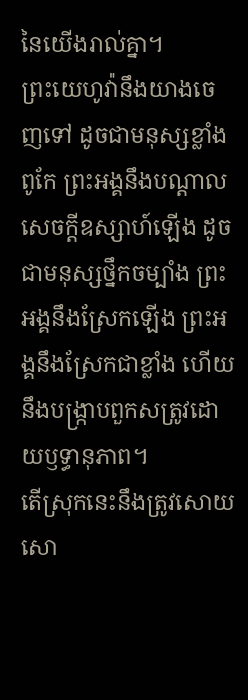នៃយើងរាល់គ្នា។
ព្រះយេហូវ៉ានឹងយាងចេញទៅ ដូចជាមនុស្សខ្លាំងពូកែ ព្រះអង្គនឹងបណ្ដាលសេចក្ដីឧស្សាហ៍ឡើង ដូចជាមនុស្សថ្នឹកចម្បាំង ព្រះអង្គនឹងស្រែកឡើង ព្រះអង្គនឹងស្រែកជាខ្លាំង ហើយនឹងបង្ក្រាបពួកសត្រូវដោយឫទ្ធានុភាព។
តើស្រុកនេះនឹងត្រូវសោយសោ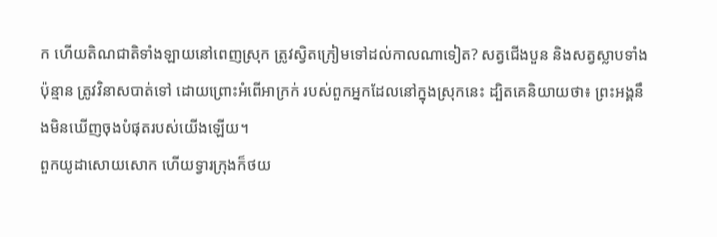ក ហើយតិណជាតិទាំងឡាយនៅពេញស្រុក ត្រូវស្វិតក្រៀមទៅដល់កាលណាទៀត? សត្វជើងបួន និងសត្វស្លាបទាំងប៉ុន្មាន ត្រូវវិនាសបាត់ទៅ ដោយព្រោះអំពើអាក្រក់ របស់ពួកអ្នកដែលនៅក្នុងស្រុកនេះ ដ្បិតគេនិយាយថា៖ ព្រះអង្គនឹងមិនឃើញចុងបំផុតរបស់យើងឡើយ។
ពួកយូដាសោយសោក ហើយទ្វារក្រុងក៏ថយ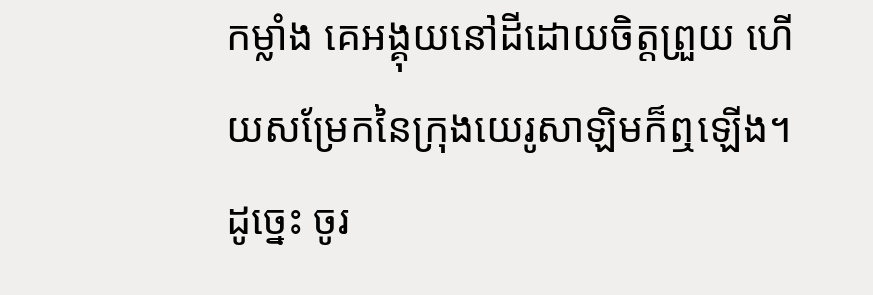កម្លាំង គេអង្គុយនៅដីដោយចិត្តព្រួយ ហើយសម្រែកនៃក្រុងយេរូសាឡិមក៏ឮឡើង។
ដូច្នេះ ចូរ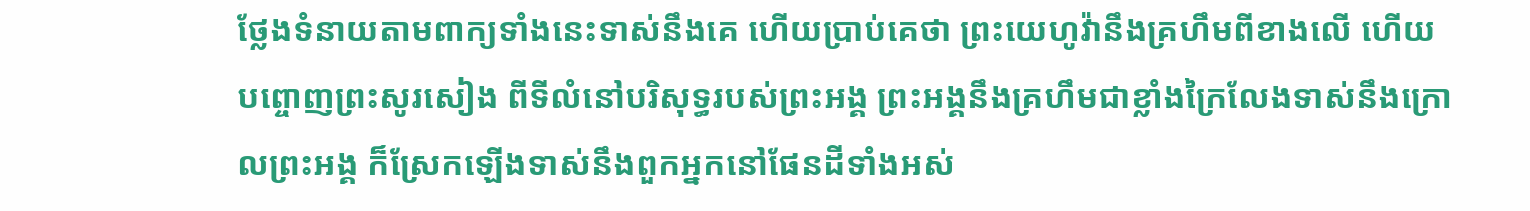ថ្លែងទំនាយតាមពាក្យទាំងនេះទាស់នឹងគេ ហើយប្រាប់គេថា ព្រះយេហូវ៉ានឹងគ្រហឹមពីខាងលើ ហើយបព្ចោញព្រះសូរសៀង ពីទីលំនៅបរិសុទ្ធរបស់ព្រះអង្គ ព្រះអង្គនឹងគ្រហឹមជាខ្លាំងក្រៃលែងទាស់នឹងក្រោលព្រះអង្គ ក៏ស្រែកឡើងទាស់នឹងពួកអ្នកនៅផែនដីទាំងអស់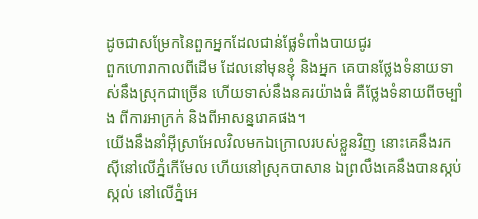ដូចជាសម្រែកនៃពួកអ្នកដែលជាន់ផ្លែទំពាំងបាយជូរ
ពួកហោរាកាលពីដើម ដែលនៅមុនខ្ញុំ និងអ្នក គេបានថ្លែងទំនាយទាស់នឹងស្រុកជាច្រើន ហើយទាស់នឹងនគរយ៉ាងធំ គឺថ្លែងទំនាយពីចម្បាំង ពីការអាក្រក់ និងពីអាសន្នរោគផង។
យើងនឹងនាំអ៊ីស្រាអែលវិលមកឯក្រោលរបស់ខ្លួនវិញ នោះគេនឹងរកស៊ីនៅលើភ្នំកើមែល ហើយនៅស្រុកបាសាន ឯព្រលឹងគេនឹងបានស្កប់ស្កល់ នៅលើភ្នំអេ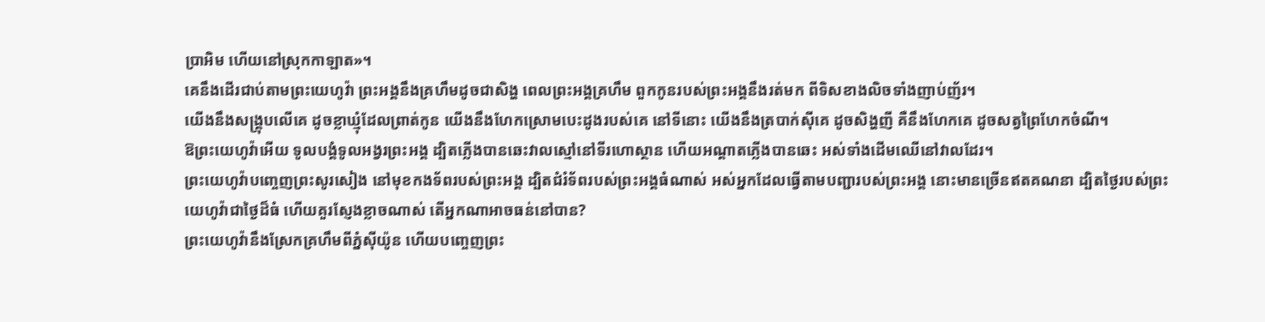ប្រាអិម ហើយនៅស្រុកកាឡាត»។
គេនឹងដើរជាប់តាមព្រះយេហូវ៉ា ព្រះអង្គនឹងគ្រហឹមដូចជាសិង្ហ ពេលព្រះអង្គគ្រហឹម ពួកកូនរបស់ព្រះអង្គនឹងរត់មក ពីទិសខាងលិចទាំងញាប់ញ័រ។
យើងនឹងសង្រ្គុបលើគេ ដូចខ្លាឃ្មុំដែលព្រាត់កូន យើងនឹងហែកស្រោមបេះដូងរបស់គេ នៅទីនោះ យើងនឹងត្របាក់ស៊ីគេ ដូចសិង្ហញី គឺនឹងហែកគេ ដូចសត្វព្រៃហែកចំណី។
ឱព្រះយេហូវ៉ាអើយ ទូលបង្គំទូលអង្វរព្រះអង្គ ដ្បិតភ្លើងបានឆេះវាលស្មៅនៅទីរហោស្ថាន ហើយអណ្ដាតភ្លើងបានឆេះ អស់ទាំងដើមឈើនៅវាលដែរ។
ព្រះយេហូវ៉ាបញ្ចេញព្រះសូរសៀង នៅមុខកងទ័ពរបស់ព្រះអង្គ ដ្បិតជំរំទ័ពរបស់ព្រះអង្គធំណាស់ អស់អ្នកដែលធ្វើតាមបញ្ជារបស់ព្រះអង្គ នោះមានច្រើនឥតគណនា ដ្បិតថ្ងៃរបស់ព្រះយេហូវ៉ាជាថ្ងៃដ៏ធំ ហើយគួរស្ញែងខ្លាចណាស់ តើអ្នកណាអាចធន់នៅបាន?
ព្រះយេហូវ៉ានឹងស្រែកគ្រហឹមពីភ្នំស៊ីយ៉ូន ហើយបញ្ចេញព្រះ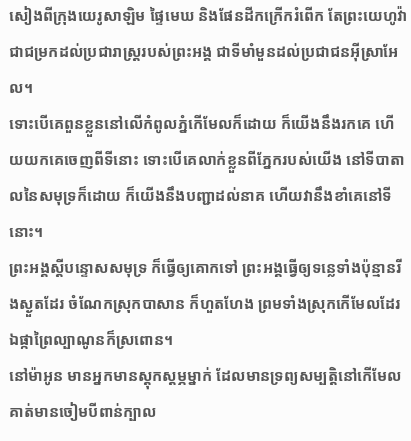សៀងពីក្រុងយេរូសាឡិម ផ្ទៃមេឃ និងផែនដីកក្រើករំពើក តែព្រះយេហូវ៉ាជាជម្រកដល់ប្រជារាស្ត្ររបស់ព្រះអង្គ ជាទីមាំមួនដល់ប្រជាជនអ៊ីស្រាអែល។
ទោះបើគេពួនខ្លួននៅលើកំពូលភ្នំកើមែលក៏ដោយ ក៏យើងនឹងរកគេ ហើយយកគេចេញពីទីនោះ ទោះបើគេលាក់ខ្លួនពីភ្នែករបស់យើង នៅទីបាតាលនៃសមុទ្រក៏ដោយ ក៏យើងនឹងបញ្ជាដល់នាគ ហើយវានឹងខាំគេនៅទីនោះ។
ព្រះអង្គស្ដីបន្ទោសសមុទ្រ ក៏ធ្វើឲ្យគោកទៅ ព្រះអង្គធ្វើឲ្យទន្លេទាំងប៉ុន្មានរីងស្ងួតដែរ ចំណែកស្រុកបាសាន ក៏ហួតហែង ព្រមទាំងស្រុកកើមែលដែរ ឯផ្កាព្រៃល្បាណូនក៏ស្រពោន។
នៅម៉ាអូន មានអ្នកមានស្តុកស្តម្ភម្នាក់ ដែលមានទ្រព្យសម្បត្តិនៅកើមែល គាត់មានចៀមបីពាន់ក្បាល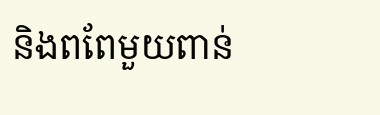និងពពែមួយពាន់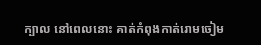ក្បាល នៅពេលនោះ គាត់កំពុងកាត់រោមចៀម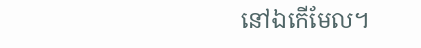នៅឯកើមែល។